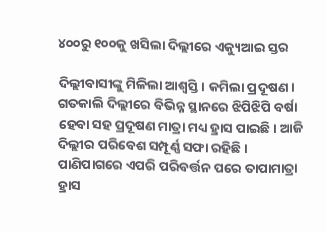୪୦୦ରୁ ୧୦୦କୁ ଖସିଲା ଦିଲ୍ଲୀରେ ଏକ୍ୟୁଆଇ ସ୍ତର

ଦିଲ୍ଲୀବାସୀଙ୍କୁ ମିଳିଲା ଆଶ୍ୱସ୍ତି। କମିଲା ପ୍ରଦୂଷଣ। ଗତକାଲି ଦିଲ୍ଲୀରେ ବିଭିନ୍ନ ସ୍ଥାନରେ ଝିପିଝିପି ବର୍ଷା ହେବା ସହ ପ୍ରଦୂଷଣ ମାତ୍ରା ମଧ୍ୟ ହ୍ରାସ ପାଇଛି। ଆଜି ଦିଲ୍ଲୀର ପରିବେଶ ସମ୍ପୂର୍ଣ୍ଣ ସଫା ରହିଛି। ପାଣିପାଗରେ ଏପରି ପରିବର୍ତ୍ତନ ପରେ ତାପାମାତ୍ରା ହ୍ରାସ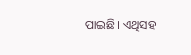ପାଇଛି। ଏଥିସହ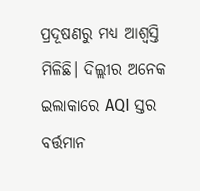ପ୍ରଦୂଷଣରୁ ମଧ୍ୟ ଆଶ୍ୱସ୍ତି ମିଳିଛି। ଦିଲ୍ଲୀର ଅନେକ ଇଲାକାରେ AQI ସ୍ତର ବର୍ତ୍ତମାନ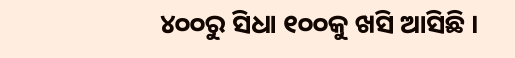୪୦୦ରୁ ସିଧା ୧୦୦କୁ ଖସି ଆସିଛି ।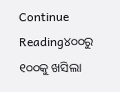Continue Reading୪୦୦ରୁ ୧୦୦କୁ ଖସିଲା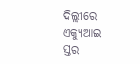ଦିଲ୍ଲୀରେ ଏକ୍ୟୁଆଇ ସ୍ତର